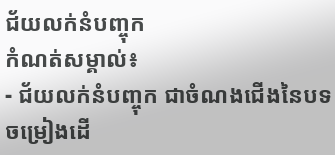ជ័យលក់នំបញ្ចុក
កំណត់សម្គាល់៖
- ជ័យលក់នំបញ្ចុក ជាចំណងជើងនៃបទចម្រៀងដើ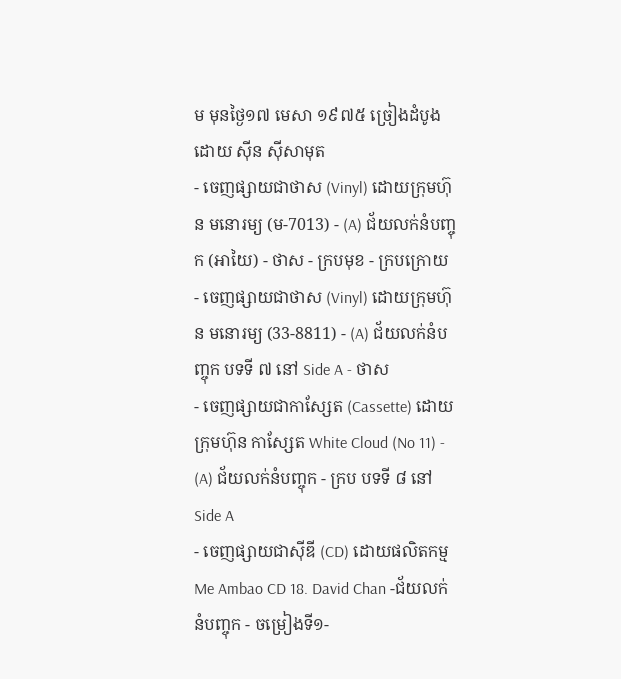ម មុនថ្ងៃ១៧ មេសា ១៩៧៥ ច្រៀងដំបូងដោយ ស៊ីន ស៊ីសាមុត
- ចេញផ្សាយជាថាស (Vinyl) ដោយក្រុមហ៊ុន មនោរម្យ (ម-7013) - (A) ជ័យលក់នំបញ្ចុក (អាយៃ) - ថាស - ក្របមុខ - ក្របក្រោយ
- ចេញផ្សាយជាថាស (Vinyl) ដោយក្រុមហ៊ុន មនោរម្យ (33-8811) - (A) ជ័យលក់នំបញ្ចុក បទទី ៧ នៅ Side A - ថាស
- ចេញផ្សាយជាកាស្សែត (Cassette) ដោយក្រុមហ៊ុន កាស្សែត White Cloud (No 11) - (A) ជ័យលក់នំបញ្ចុក - ក្រប បទទី ៨ នៅ Side A
- ចេញផ្សាយជាស៊ីឌី (CD) ដោយផលិតកម្ម Me Ambao CD 18. David Chan -ជ័យលក់នំបញ្ចុក - ចម្រៀងទី១-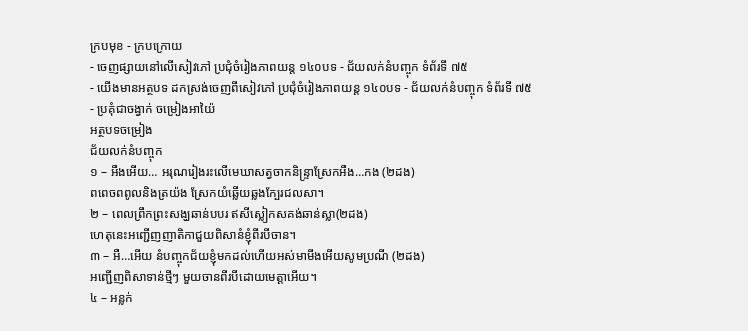ក្របមុខ - ក្របក្រោយ
- ចេញផ្សាយនៅលើសៀវភៅ ប្រជុំចំរៀងភាពយន្ត ១៤០បទ - ជ័យលក់នំបញ្ចុក ទំព័រទី ៧៥
- យើងមានអត្ថបទ ដកស្រង់ចេញពីសៀវភៅ ប្រជុំចំរៀងភាពយន្ត ១៤០បទ - ជ័យលក់នំបញ្ចុក ទំព័រទី ៧៥
- ប្រគុំជាចង្វាក់ ចម្រៀងអាយ៉ៃ
អត្ថបទចម្រៀង
ជ័យលក់នំបញ្ចុក
១ – អឺងអើយ… អរុណរៀងរះលើមេឃាសត្វចាកនិន្ទ្រាស្រែកអឺង…កង (២ដង)
ពពេចពពូលនិងត្រយ៉ង ស្រែកយំឆ្លើយឆ្លងក្បែរជលសា។
២ – ពេលព្រឹកព្រះសង្ឃឆាន់បបរ ឥសីស្លៀកសគង់ឆាន់ស្លា(២ដង)
ហេតុនេះអញ្ជើញញាតិកាជួយពិសានំខ្ញុំពីរបីចាន។
៣ – អឺ…អើយ នំបញ្ចុកជ័យខ្ញុំមកដល់ហើយអស់មាមីងអើយសូមប្រណី (២ដង)
អញ្ជើញពិសាទាន់ថ្មីៗ មួយចានពីរបីដោយមេត្តាអើយ។
៤ – អន្លក់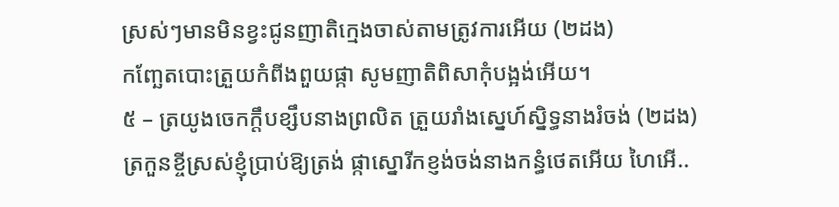ស្រស់ៗមានមិនខ្វះជូនញាតិក្មេងចាស់តាមត្រូវការអើយ (២ដង)
កញ្ឆែតបោះត្រួយកំពីងពួយផ្កា សូមញាតិពិសាកុំបង្អង់អើយ។
៥ – ត្រយូងចេកក្តឹបខ្សឹបនាងព្រលិត ត្រួយរាំងស្នេហ៍ស្និទ្ធនាងរំចង់ (២ដង)
ត្រកួនខ្ចីស្រស់ខ្ញុំប្រាប់ឱ្យត្រង់ ផ្កាស្នោរីកខ្ញង់ចង់នាងកន្ធំថេតអើយ ហៃអើ..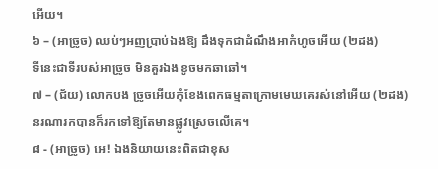អើយ។
៦ – (អាច្រូច) ឈប់ៗអញប្រាប់ឯងឱ្យ ដឹងទុកជាដំណឹងអាកំហូចអើយ (២ដង)
ទីនេះជាទីរបស់អាច្រូច មិនគួរឯងខូចមកឆាឆៅ។
៧ – (ជ័យ) លោកបង ច្រូចអើយកុំខែងពេកធម្មតាក្រោមមេឃគេរស់នៅអើយ (២ដង)
នរណារកបានក៏រកទៅឱ្យតែមានផ្លូវស្រេចលើគេ។
៨ - (អាច្រូច) អេ! ឯងនិយាយនេះពិតជាខុស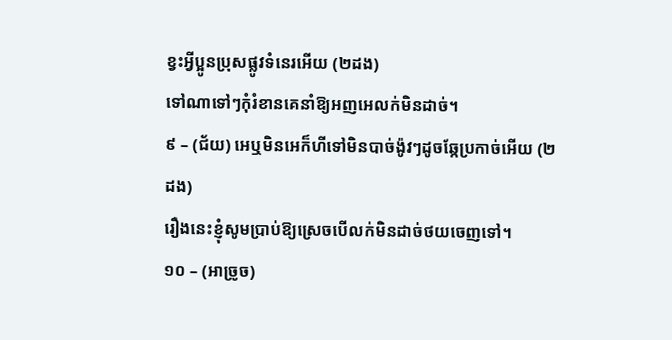ខ្វះអ្វីប្អូនប្រុសផ្លូវទំនេរអើយ (២ដង)
ទៅណាទៅៗកុំរំខានគេនាំឱ្យអញអេលក់មិនដាច់។
៩ – (ជ័យ) អេឬមិនអេក៏ហីទៅមិនបាច់ង៉ូវៗដូចឆ្កែប្រកាច់អើយ (២ដង)
រឿងនេះខ្ញុំសូមប្រាប់ឱ្យស្រេចបើលក់មិនដាច់ថយចេញទៅ។
១០ – (អាច្រូច)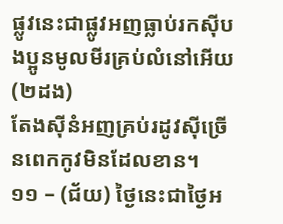ផ្លូវនេះជាផ្លូវអញធ្លាប់រកសុីបងប្អូនមូលមីរគ្រប់លំនៅអើយ (២ដង)
តែងសុីនំអញគ្រប់រដូវសុីច្រើនពេកកូវមិនដែលខាន។
១១ – (ជ័យ) ថ្ងៃនេះជាថ្ងៃអ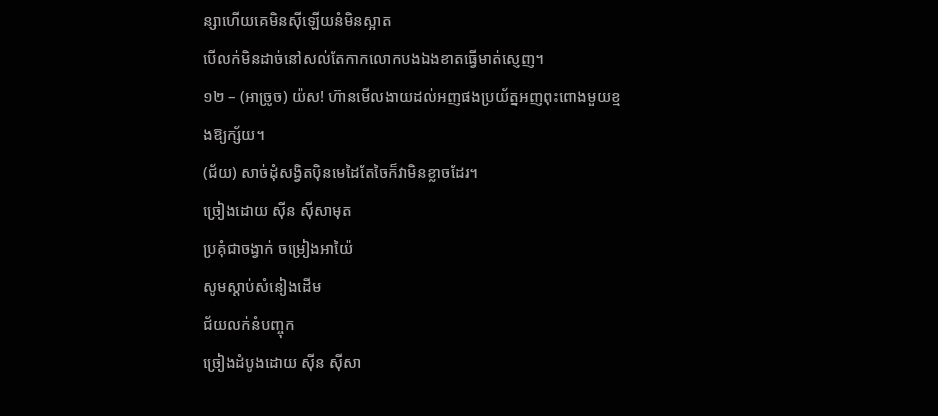ន្សាហើយគេមិនសុីឡើយនំមិនស្អាត
បើលក់មិនដាច់នៅសល់តែកាកលោកបងឯងខាតធ្វើមាត់ស្ញេញ។
១២ – (អាច្រូច) យ៉ស! ហ៊ានមើលងាយដល់អញផងប្រយ័ត្នអញពុះពោងមួយខ្មងឱ្យក្ស័យ។
(ជ័យ) សាច់ដុំសង្វិតប៉ិនមេដៃតែចៃក៏វាមិនខ្លាចដែរ។
ច្រៀងដោយ សុីន សុីសាមុត
ប្រគុំជាចង្វាក់ ចម្រៀងអាយ៉ៃ
សូមស្ដាប់សំនៀងដើម
ជ័យលក់នំបញ្ចុក
ច្រៀងដំបូងដោយ ស៊ីន ស៊ីសា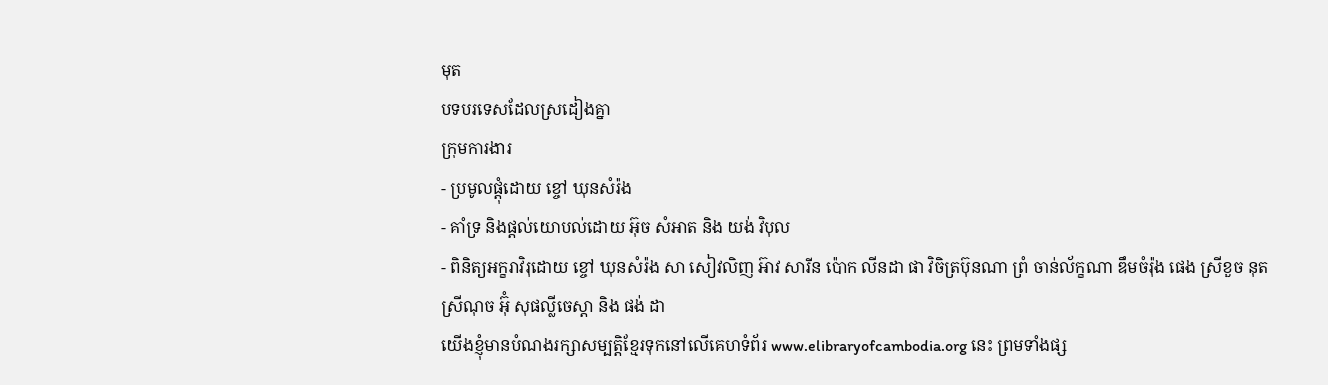មុត
បទបរទេសដែលស្រដៀងគ្នា
ក្រុមការងារ
- ប្រមូលផ្ដុំដោយ ខ្ចៅ ឃុនសំរ៉ង
- គាំទ្រ និងផ្ដល់យោបល់ដោយ អ៊ុច សំអាត និង យង់ វិបុល
- ពិនិត្យអក្ខរាវិរុដោយ ខ្ចៅ ឃុនសំរ៉ង សា សៀវលិញ អ៊ាវ សារីន ប៉ោក លីនដា ផា វិចិត្រប៊ុនណា ព្រំ ចាន់ល័ក្ខណា ឌឹមចំរ៉ុង ផេង ស្រីខួច នុត ស្រីណុច អ៊ុំ សុផល្លីចេស្ដា និង ផង់ ដា
យើងខ្ញុំមានបំណងរក្សាសម្បត្តិខ្មែរទុកនៅលើគេហទំព័រ www.elibraryofcambodia.org នេះ ព្រមទាំងផ្ស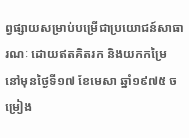ព្វផ្សាយសម្រាប់បម្រើជាប្រយោជន៍សាធារណៈ ដោយឥតគិតរក និងយកកម្រៃ នៅមុនថ្ងៃទី១៧ ខែមេសា ឆ្នាំ១៩៧៥ ចម្រៀង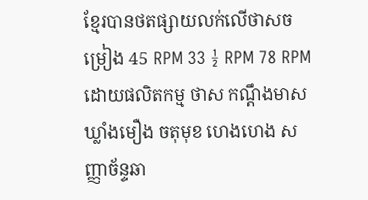ខ្មែរបានថតផ្សាយលក់លើថាសចម្រៀង 45 RPM 33 ½ RPM 78 RPM ដោយផលិតកម្ម ថាស កណ្ដឹងមាស ឃ្លាំងមឿង ចតុមុខ ហេងហេង សញ្ញាច័ន្ទឆា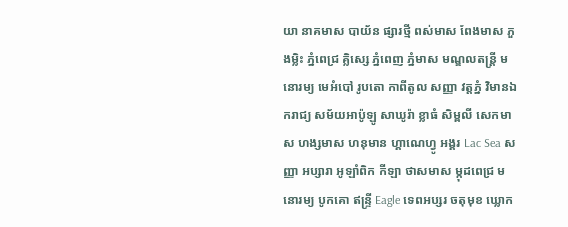យា នាគមាស បាយ័ន ផ្សារថ្មី ពស់មាស ពែងមាស ភួងម្លិះ ភ្នំពេជ្រ គ្លិស្សេ ភ្នំពេញ ភ្នំមាស មណ្ឌលតន្រ្តី មនោរម្យ មេអំបៅ រូបតោ កាពីតូល សញ្ញា វត្តភ្នំ វិមានឯករាជ្យ សម័យអាប៉ូឡូ សាឃូរ៉ា ខ្លាធំ សិម្ពលី សេកមាស ហង្សមាស ហនុមាន ហ្គាណេហ្វូ អង្គរ Lac Sea សញ្ញា អប្សារា អូឡាំពិក កីឡា ថាសមាស ម្កុដពេជ្រ មនោរម្យ បូកគោ ឥន្ទ្រី Eagle ទេពអប្សរ ចតុមុខ ឃ្លោក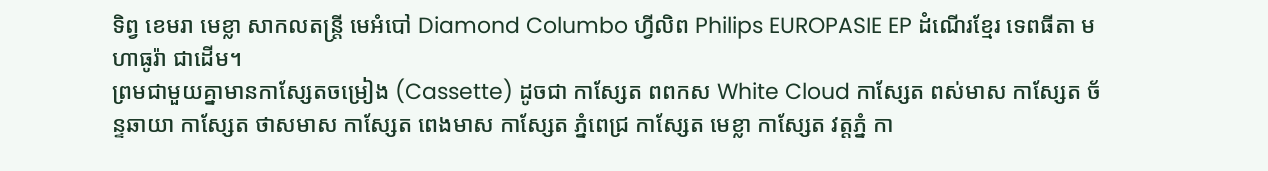ទិព្វ ខេមរា មេខ្លា សាកលតន្ត្រី មេអំបៅ Diamond Columbo ហ្វីលិព Philips EUROPASIE EP ដំណើរខ្មែរ ទេពធីតា មហាធូរ៉ា ជាដើម។
ព្រមជាមួយគ្នាមានកាសែ្សតចម្រៀង (Cassette) ដូចជា កាស្សែត ពពកស White Cloud កាស្សែត ពស់មាស កាស្សែត ច័ន្ទឆាយា កាស្សែត ថាសមាស កាស្សែត ពេងមាស កាស្សែត ភ្នំពេជ្រ កាស្សែត មេខ្លា កាស្សែត វត្តភ្នំ កា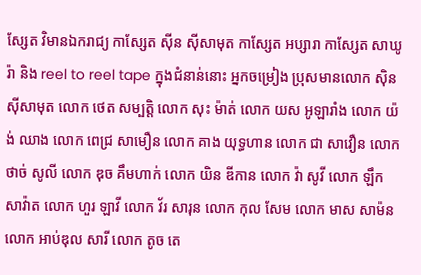ស្សែត វិមានឯករាជ្យ កាស្សែត ស៊ីន ស៊ីសាមុត កាស្សែត អប្សារា កាស្សែត សាឃូរ៉ា និង reel to reel tape ក្នុងជំនាន់នោះ អ្នកចម្រៀង ប្រុសមានលោក ស៊ិន ស៊ីសាមុត លោក ថេត សម្បត្តិ លោក សុះ ម៉ាត់ លោក យស អូឡារាំង លោក យ៉ង់ ឈាង លោក ពេជ្រ សាមឿន លោក គាង យុទ្ធហាន លោក ជា សាវឿន លោក ថាច់ សូលី លោក ឌុច គឹមហាក់ លោក យិន ឌីកាន លោក វ៉ា សូវី លោក ឡឹក សាវ៉ាត លោក ហួរ ឡាវី លោក វ័រ សារុន លោក កុល សែម លោក មាស សាម៉ន លោក អាប់ឌុល សារី លោក តូច តេ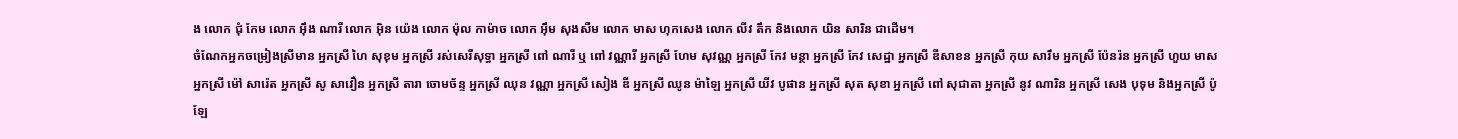ង លោក ជុំ កែម លោក អ៊ឹង ណារី លោក អ៊ិន យ៉េង លោក ម៉ុល កាម៉ាច លោក អ៊ឹម សុងសឺម លោក មាស ហុកសេង លោក លីវ តឹក និងលោក យិន សារិន ជាដើម។
ចំណែកអ្នកចម្រៀងស្រីមាន អ្នកស្រី ហៃ សុខុម អ្នកស្រី រស់សេរីសុទ្ធា អ្នកស្រី ពៅ ណារី ឬ ពៅ វណ្ណារី អ្នកស្រី ហែម សុវណ្ណ អ្នកស្រី កែវ មន្ថា អ្នកស្រី កែវ សេដ្ឋា អ្នកស្រី ឌីសាខន អ្នកស្រី កុយ សារឹម អ្នកស្រី ប៉ែនរ៉ន អ្នកស្រី ហួយ មាស អ្នកស្រី ម៉ៅ សារ៉េត អ្នកស្រី សូ សាវឿន អ្នកស្រី តារា ចោមច័ន្ទ អ្នកស្រី ឈុន វណ្ណា អ្នកស្រី សៀង ឌី អ្នកស្រី ឈូន ម៉ាឡៃ អ្នកស្រី យីវ បូផាន អ្នកស្រី សុត សុខា អ្នកស្រី ពៅ សុជាតា អ្នកស្រី នូវ ណារិន អ្នកស្រី សេង បុទុម និងអ្នកស្រី ប៉ូឡែ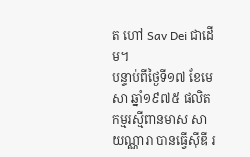ត ហៅ Sav Dei ជាដើម។
បន្ទាប់ពីថ្ងៃទី១៧ ខែមេសា ឆ្នាំ១៩៧៥ ផលិតកម្មរស្មីពានមាស សាយណ្ណារា បានធ្វើស៊ីឌី រ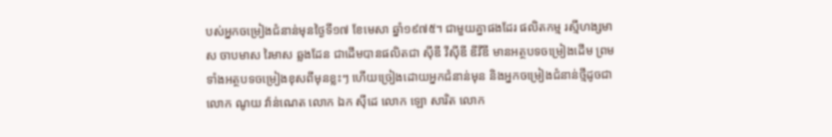បស់អ្នកចម្រៀងជំនាន់មុនថ្ងៃទី១៧ ខែមេសា ឆ្នាំ១៩៧៥។ ជាមួយគ្នាផងដែរ ផលិតកម្ម រស្មីហង្សមាស ចាបមាស រៃមាស ឆ្លងដែន ជាដើមបានផលិតជា ស៊ីឌី វីស៊ីឌី ឌីវីឌី មានអត្ថបទចម្រៀងដើម ព្រមទាំងអត្ថបទចម្រៀងខុសពីមុនខ្លះៗ ហើយច្រៀងដោយអ្នកជំនាន់មុន និងអ្នកចម្រៀងជំនាន់ថ្មីដូចជា លោក ណូយ វ៉ាន់ណេត លោក ឯក ស៊ីដេ លោក ឡោ សារិត លោក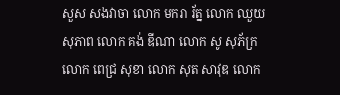សួស សងវាចា លោក មករា រ័ត្ន លោក ឈួយ សុភាព លោក គង់ ឌីណា លោក សូ សុភ័ក្រ លោក ពេជ្រ សុខា លោក សុត សាវុឌ លោក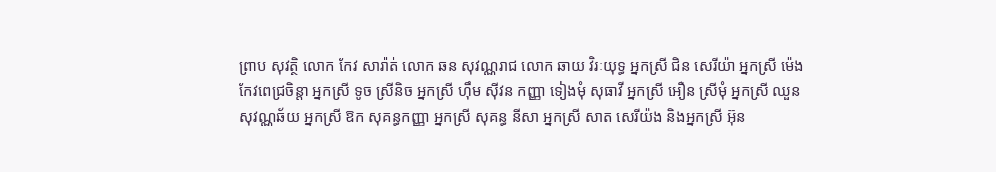ព្រាប សុវត្ថិ លោក កែវ សារ៉ាត់ លោក ឆន សុវណ្ណរាជ លោក ឆាយ វិរៈយុទ្ធ អ្នកស្រី ជិន សេរីយ៉ា អ្នកស្រី ម៉េង កែវពេជ្រចិន្តា អ្នកស្រី ទូច ស្រីនិច អ្នកស្រី ហ៊ឹម ស៊ីវន កញ្ញា ទៀងមុំ សុធាវី អ្នកស្រី អឿន ស្រីមុំ អ្នកស្រី ឈួន សុវណ្ណឆ័យ អ្នកស្រី ឱក សុគន្ធកញ្ញា អ្នកស្រី សុគន្ធ នីសា អ្នកស្រី សាត សេរីយ៉ង និងអ្នកស្រី អ៊ុន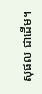សុផល ជាដើម។